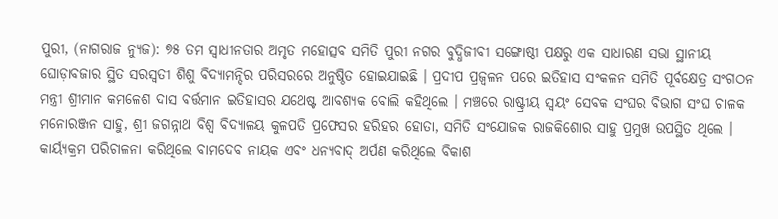ପୁରୀ, (ନାଗରାଜ ନ୍ୟୁଜ): ୭୫ ତମ ସ୍ୱାଧୀନତାର ଅମୃତ ମହୋତ୍ସବ ସମିତି ପୁରୀ ନଗର ବୁଦ୍ଧିଜୀବୀ ସଙ୍ଗୋଷ୍ଠୀ ପକ୍ଷରୁ ଏକ ସାଧାରଣ ସଭା ସ୍ଥାନୀୟ ଘୋଡ଼ାବଜାର ସ୍ଥିତ ସରସ୍ବତୀ ଶିଶୁ ବିଦ୍ୟାମନ୍ଦିର ପରିସରରେ ଅନୁଷ୍ଠିତ ହୋଇଯାଇଛି । ପ୍ରଦୀପ ପ୍ରଜ୍ୱଳନ ପରେ ଇତିହାସ ସଂକଳନ ସମିତି ପୂର୍ବକ୍ଷେତ୍ର ସଂଗଠନ ମନ୍ତ୍ରୀ ଶ୍ରୀମାନ କମଳେଶ ଦାସ ବର୍ତ୍ତମାନ ଇତିହାସର ଯଥେଷ୍ଟ ଆବଶ୍ୟକ ବୋଲି କହିଥିଲେ । ମଞ୍ଚରେ ରାଷ୍ଟ୍ରୀୟ ସ୍ୱୟଂ ସେବକ ସଂଘର ବିଭାଗ ସଂଘ ଚାଳକ ମନୋରଞ୍ଜନ ସାହୁ, ଶ୍ରୀ ଜଗନ୍ନାଥ ବିଶ୍ଵ ବିଦ୍ୟାଳୟ କୁଳପତି ପ୍ରଫେସର ହରିହର ହୋତା, ସମିତି ସଂଯୋଜକ ରାଜକିଶୋର ସାହୁ ପ୍ରମୁଖ ଉପସ୍ଥିତ ଥିଲେ । କାର୍ୟ୍ୟକ୍ରମ ପରିଚାଳନା କରିଥିଲେ ବାମଦେବ ନାୟକ ଏବଂ ଧନ୍ୟବାଦ୍ ଅର୍ପଣ କରିଥିଲେ ବିକାଶ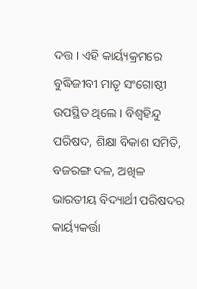ଦତ୍ତ । ଏହି କାର୍ୟ୍ୟକ୍ରମରେ ବୁଦ୍ଧିଜୀବୀ ମାତୃ ସଂଗୋଷ୍ଠୀ ଉପସ୍ଥିତ ଥିଲେ । ବିଶ୍ୱହିନ୍ଦୁ ପରିଷଦ, ଶିକ୍ଷା ବିକାଶ ସମିତି, ବଜରଙ୍ଗ ଦଳ, ଅଖିଳ ଭାରତୀୟ ବିଦ୍ୟାର୍ଥୀ ପରିଷଦର କାର୍ୟ୍ୟକର୍ତ୍ତା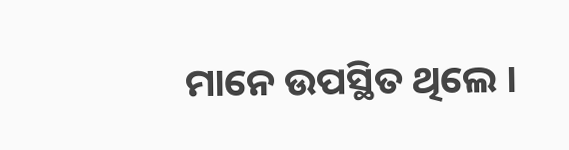ମାନେ ଉପସ୍ଥିତ ଥିଲେ ।